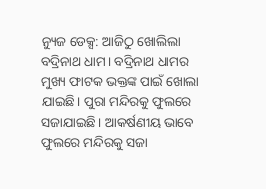ନ୍ୟୁଜ ଡେକ୍ସ: ଆଜିଠୁ ଖୋଲିଲା ବଦ୍ରିନାଥ ଧାମ। ବଦ୍ରିନାଥ ଧାମର ମୁଖ୍ୟ ଫାଟକ ଭକ୍ତଙ୍କ ପାଇଁ ଖୋଲା ଯାଇଛି। ପୁରା ମନ୍ଦିରକୁ ଫୁଲରେ ସଜାଯାଇଛି। ଆକର୍ଷଣୀୟ ଭାବେ ଫୁଲରେ ମନ୍ଦିରକୁ ସଜା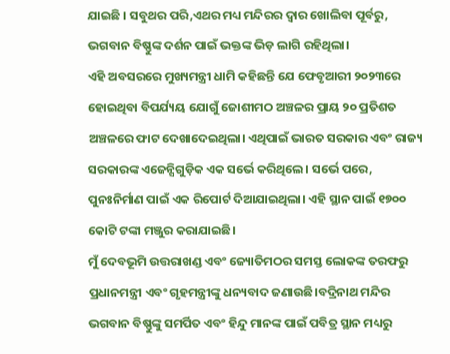ଯାଇଛି । ସବୁଥର ପରି,ଏଥର ମଧ୍ୟ ମନ୍ଦିରର ଦ୍ୱାର ଖୋଲିବା ପୂର୍ବରୁ, ଭଗବାନ ବିଷ୍ଣୁଙ୍କ ଦର୍ଶନ ପାଇଁ ଭକ୍ତଙ୍କ ଭିଡ଼ ଲାଗି ରହିଥିଲା।
ଏହି ଅବସରରେ ମୁଖ୍ୟମନ୍ତ୍ରୀ ଧାମି କହିଛନ୍ତି ଯେ ଫେବୃଆରୀ ୨୦୨୩ରେ ହୋଇଥିବା ବିପର୍ଯ୍ୟୟ ଯୋଗୁଁ ଜୋଶୀମଠ ଅଞ୍ଚଳର ପ୍ରାୟ ୨୦ ପ୍ରତିଶତ ଅଞ୍ଚଳରେ ଫାଟ ଦେଖାଦେଇଥିଲା। ଏଥିପାଇଁ ଭାରତ ସରକାର ଏବଂ ରାଜ୍ୟ ସରକାରଙ୍କ ଏଜେନ୍ସିଗୁଡ଼ିକ ଏକ ସର୍ଭେ କରିଥିଲେ। ସର୍ଭେ ପରେ, ପୁନଃନିର୍ମାଣ ପାଇଁ ଏକ ରିପୋର୍ଟ ଦିଆଯାଇଥିଲା। ଏହି ସ୍ଥାନ ପାଇଁ ୧୭୦୦ କୋଟି ଟଙ୍କା ମଞ୍ଜୁର କରାଯାଇଛି।
ମୁଁ ଦେବଭୂମି ଉତ୍ତରାଖଣ୍ଡ ଏବଂ ଜ୍ୟୋତିମଠର ସମସ୍ତ ଲୋକଙ୍କ ତରଫରୁ ପ୍ରଧାନମନ୍ତ୍ରୀ ଏବଂ ଗୃହମନ୍ତ୍ରୀଙ୍କୁ ଧନ୍ୟବାଦ ଜଣାଉଛି।ବଦ୍ରିନାଥ ମନ୍ଦିର ଭଗବାନ ବିଷ୍ଣୁଙ୍କୁ ସମର୍ପିତ ଏବଂ ହିନ୍ଦୁ ମାନଙ୍କ ପାଇଁ ପବିତ୍ର ସ୍ଥାନ ମଧ୍ୟରୁ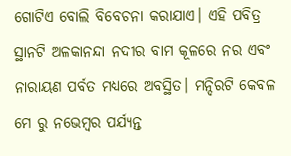ଗୋଟିଏ ବୋଲି ବିବେଚନା କରାଯାଏ। ଏହି ପବିତ୍ର ସ୍ଥାନଟି ଅଳକାନନ୍ଦା ନଦୀର ବାମ କୂଳରେ ନର ଏବଂ ନାରାୟଣ ପର୍ବତ ମଧ୍ୟରେ ଅବସ୍ଥିତ। ମନ୍ଦିରଟି କେବଳ ମେ ରୁ ନଭେମ୍ବର ପର୍ଯ୍ୟନ୍ତ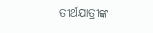ତୀର୍ଥଯାତ୍ରୀଙ୍କ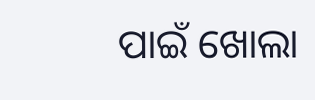ପାଇଁ ଖୋଲା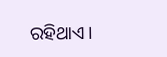ରହିଥାଏ।